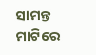ସାମନ୍ତ ମାଟିରେ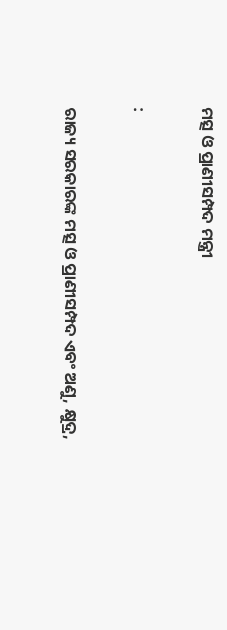ମତ୍ସ ଓ ପ୍ରାଣୀସମ୍ପଦ ମନ୍ତ୍ରୀ

:

ରାଜ୍ୟ ସରକାରଙ୍କ ମତ୍ସ ଓ ପ୍ରାଣୀସମ୍ପଦ ଏବଂ ଅଣୁ, କ୍ଷୁଦ୍ର,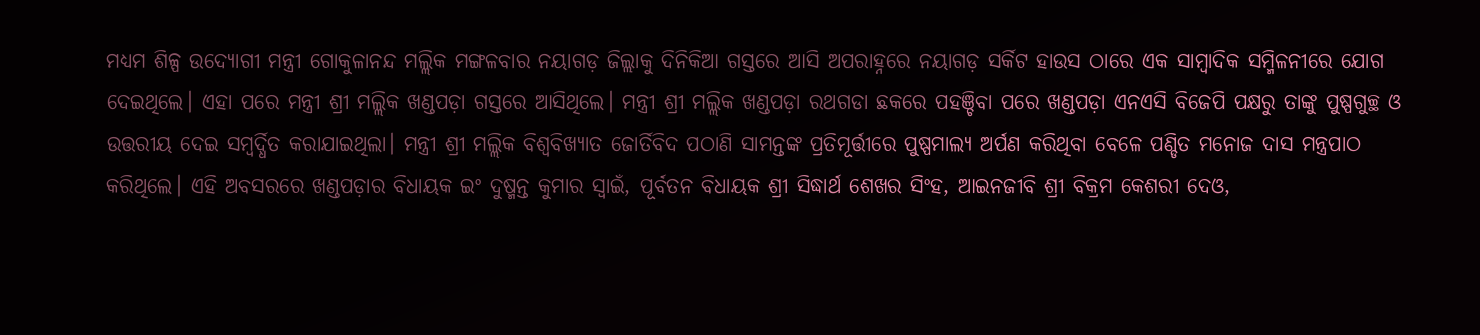ମଧ୍ୟମ ଶିଳ୍ପ ଉଦ୍ୟୋଗୀ ମନ୍ତ୍ରୀ ଗୋକୁଳାନନ୍ଦ ମଲ୍ଲିକ ମଙ୍ଗଳବାର ନୟାଗଡ଼ ଜିଲ୍ଲାକୁ ଦିନିକିଆ ଗସ୍ତରେ ଆସି ଅପରାହ୍ନରେ ନୟାଗଡ଼ ସର୍କିଟ ହାଉସ ଠାରେ ଏକ ସାମ୍ବାଦିକ ସମ୍ମିଳନୀରେ ଯୋଗ ଦେଇଥିଲେ। ଏହା ପରେ ମନ୍ତ୍ରୀ ଶ୍ରୀ ମଲ୍ଲିକ ଖଣ୍ଡପଡ଼ା ଗସ୍ତରେ ଆସିଥିଲେ। ମନ୍ତ୍ରୀ ଶ୍ରୀ ମଲ୍ଲିକ ଖଣ୍ଡପଡ଼ା ରଥଗଡା ଛକରେ ପହଞ୍ଚିବା ପରେ ଖଣ୍ଡପଡ଼ା ଏନଏସି ବିଜେପି ପକ୍ଷରୁ ତାଙ୍କୁ ପୁଷ୍ପଗୁଚ୍ଛ ଓ ଉତ୍ତରୀୟ ଦେଇ ସମ୍ବର୍ଦ୍ଧିତ କରାଯାଇଥିଲା। ମନ୍ତ୍ରୀ ଶ୍ରୀ ମଲ୍ଲିକ ବିଶ୍ବବିଖ୍ୟାତ ଜୋର୍ତିବିଦ ପଠାଣି ସାମନ୍ତଙ୍କ ପ୍ରତିମୂର୍ତ୍ତୀରେ ପୁଷ୍ପମାଲ୍ୟ ଅର୍ପଣ କରିଥିବା ବେଳେ ପଣ୍ଡିତ ମନୋଜ ଦାସ ମନ୍ତ୍ରପାଠ କରିଥିଲେ। ଏହି ଅବସରରେ ଖଣ୍ଡପଡ଼ାର ବିଧାୟକ ଇଂ ଦୁଷ୍ମନ୍ତ କୁମାର ସ୍ବାଇଁ, ପୂର୍ବତନ ବିଧାୟକ ଶ୍ରୀ ସିଦ୍ଧାର୍ଥ ଶେଖର ସିଂହ, ଆଇନଜୀବି ଶ୍ରୀ ବିକ୍ରମ କେଶରୀ ଦେଓ,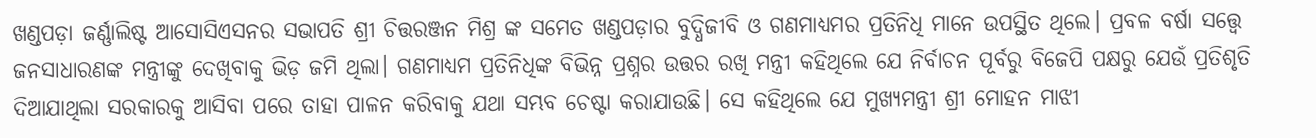ଖଣ୍ଡପଡ଼ା ଜର୍ଣ୍ଣାଲିଷ୍ଟ ଆସୋସିଏସନର ସଭାପତି ଶ୍ରୀ ଚିତ୍ତରଞ୍ଜନ ମିଶ୍ର ଙ୍କ ସମେତ ଖଣ୍ଡପଡ଼ାର ବୁଦ୍ଧିଜୀବି ଓ ଗଣମାଧ୍ୟମର ପ୍ରତିନିଧି ମାନେ ଉପସ୍ଥିତ ଥିଲେ। ପ୍ରବଳ ବର୍ଷା ସତ୍ତ୍ଵେ ଜନସାଧାରଣଙ୍କ ମନ୍ତ୍ରୀଙ୍କୁ ଦେଖିବାକୁ ଭିଡ଼ ଜମି ଥିଲା। ଗଣମାଧ୍ୟମ ପ୍ରତିନିଧିଙ୍କ ବିଭିନ୍ନ ପ୍ରଶ୍ନର ଉତ୍ତର ରଖି ମନ୍ତ୍ରୀ କହିଥିଲେ ଯେ ନିର୍ବାଚନ ପୂର୍ବରୁ ବିଜେପି ପକ୍ଷରୁ ଯେଉଁ ପ୍ରତିଶୃତି ଦିଆଯାଥିଲା ସରକାରକୁ ଆସିବା ପରେ ତାହା ପାଳନ କରିବାକୁ ଯଥା ସମ୍ଭବ ଚେଷ୍ଟା କରାଯାଉଛି। ସେ କହିଥିଲେ ଯେ ମୁଖ୍ୟମନ୍ତ୍ରୀ ଶ୍ରୀ ମୋହନ ମାଝୀ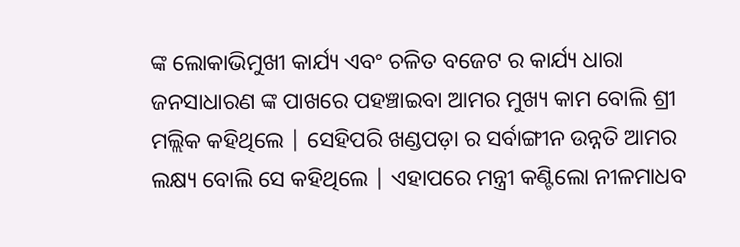ଙ୍କ ଲୋକାଭିମୁଖୀ କାର୍ଯ୍ୟ ଏବଂ ଚଳିତ ବଜେଟ ର କାର୍ଯ୍ୟ ଧାରା ଜନସାଧାରଣ ଙ୍କ ପାଖରେ ପହଞ୍ଚାଇବା ଆମର ମୁଖ୍ୟ କାମ ବୋଲି ଶ୍ରୀ ମଲ୍ଲିକ କହିଥିଲେ | ସେହିପରି ଖଣ୍ଡପଡ଼ା ର ସର୍ବାଙ୍ଗୀନ ଉନ୍ନତି ଆମର ଲକ୍ଷ୍ୟ ବୋଲି ସେ କହିଥିଲେ | ଏହାପରେ ମନ୍ତ୍ରୀ କଣ୍ଟିଲୋ ନୀଳମାଧବ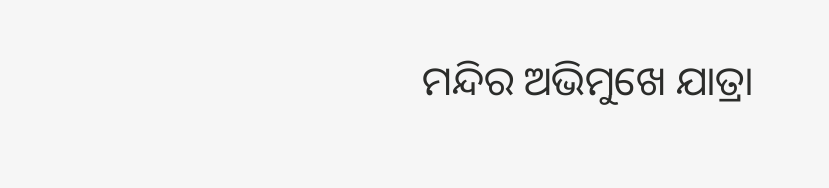ମନ୍ଦିର ଅଭିମୁଖେ ଯାତ୍ରା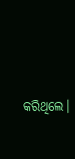କରିଥିଲେ।